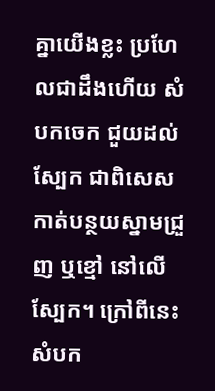គ្នាយើងខ្លះ ប្រហែលជាដឹងហើយ សំបកចេក ជួយដល់ស្បែក ជាពិសេសកាត់បន្ថយស្នាមជ្រួញ ឬខ្មៅ នៅលើស្បែក។ ក្រៅពីនេះ សំបក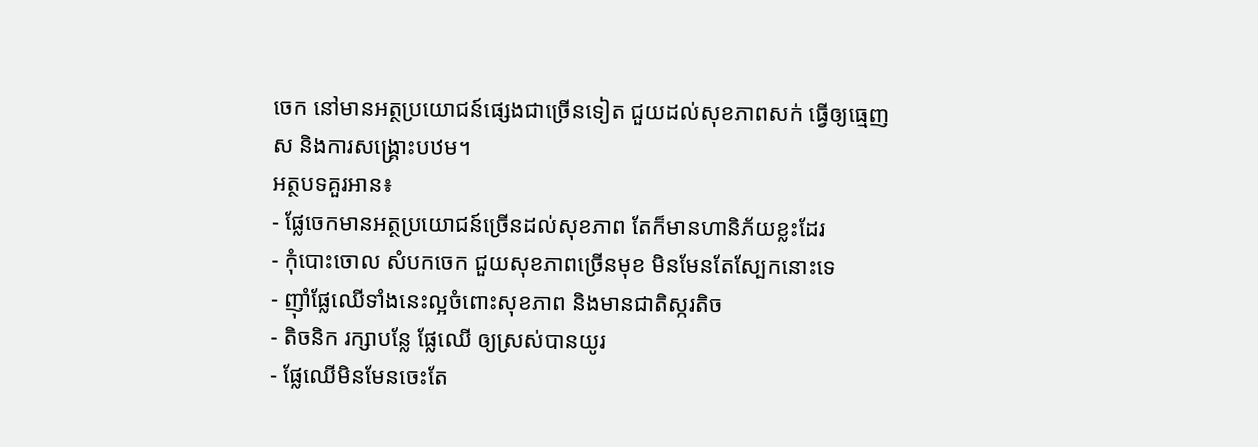ចេក នៅមានអត្ថប្រយោជន៍ផ្សេងជាច្រើនទៀត ជួយដល់សុខភាពសក់ ធ្វើឲ្យធ្មេញស និងការសង្គ្រោះបឋម។
អត្ថបទគួរអាន៖
- ផ្លែចេកមានអត្ថប្រយោជន៍ច្រើនដល់សុខភាព តែក៏មានហានិភ័យខ្លះដែរ
- កុំបោះចោល សំបកចេក ជួយសុខភាពច្រើនមុខ មិនមែនតែស្បែកនោះទេ
- ញ៉ាំផ្លែឈើទាំងនេះល្អចំពោះសុខភាព និងមានជាតិស្ករតិច
- តិចនិក រក្សាបន្លែ ផ្លែឈើ ឲ្យស្រស់បានយូរ
- ផ្លែឈើមិនមែនចេះតែ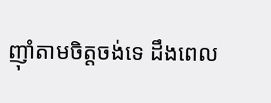ញ៉ាំតាមចិត្តចង់ទេ ដឹងពេល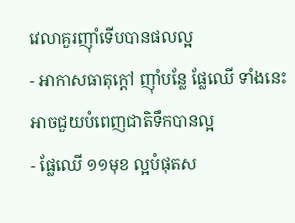វេលាគួរញ៉ាំទើបបានផលល្អ
- អាកាសធាតុក្ដៅ ញ៉ាំបន្លែ ផ្លែឈើ ទាំងនេះអាចជួយបំពេញជាតិទឹកបានល្អ
- ផ្លែឈើ ១១មុខ ល្អបំផុតស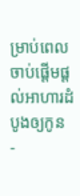ម្រាប់ពេលចាប់ផ្តើមផ្តល់អាហារដំបូងឲ្យកូន
-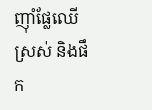ញ៉ាំផ្លែឈើស្រស់ និងផឹក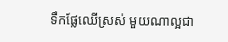ទឹកផ្លែឈើស្រស់ មួយណាល្អជា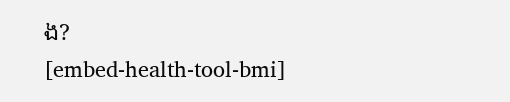ង?
[embed-health-tool-bmi]